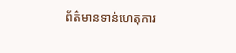ព័ត៌មានទាន់ហេតុការ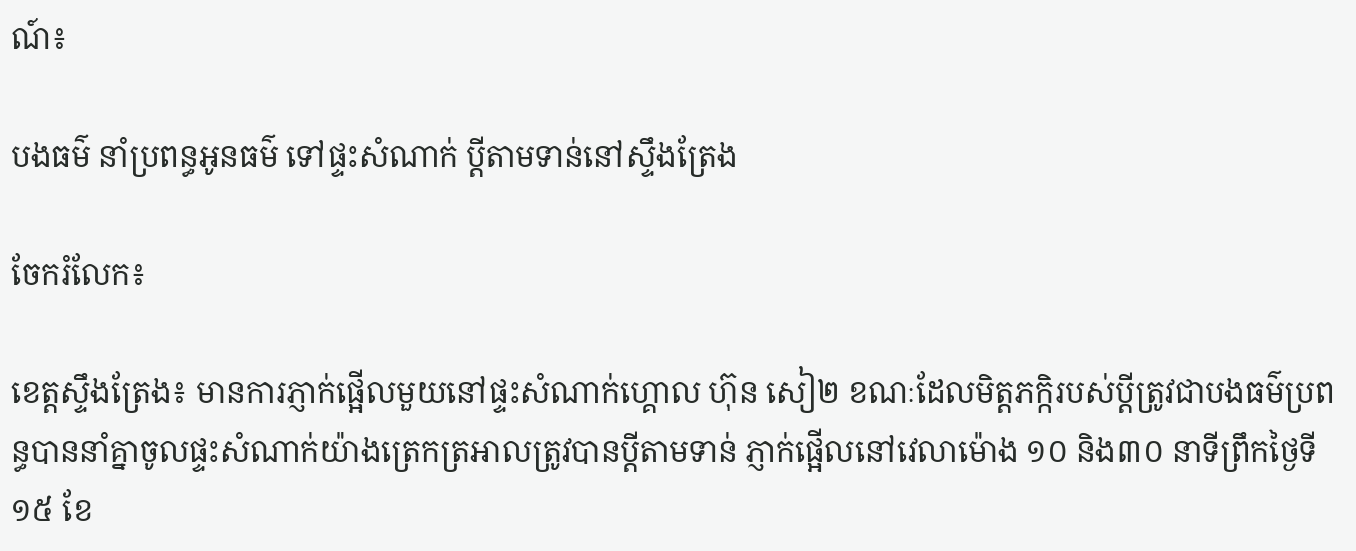ណ៍៖

បងធម៌ នាំប្រពន្ធអូនធម៌ ទៅផ្ទះសំណាក់ ប្តីតាមទាន់នៅស្ទឹងត្រែង

ចែករំលែក៖

ខេត្តស្ទឹងត្រែង៖ មានការភ្ញាក់ផ្អើលមួយនៅផ្ទះសំណាក់ហ្គោល ហ៊ុន សៀ២ ខណៈដែលមិត្តភក្កិរបស់ប្ដីត្រូវជាបងធម៌ប្រពន្ធបាននាំគ្នាចូលផ្ទះសំណាក់យ៉ាងត្រេកត្រអាលត្រូវបានប្ដីតាមទាន់ ភ្ញាក់ផ្អើលនៅវេលាម៉ោង ១០ និង៣០ នាទីព្រឹកថ្ងៃទី ១៥ ខែ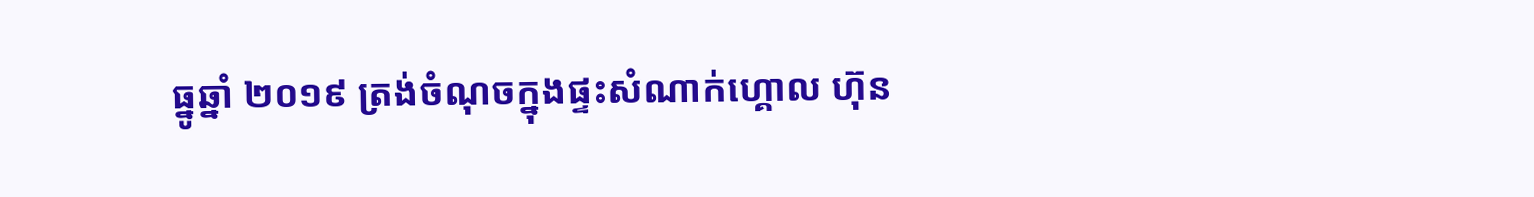ធ្នូឆ្នាំ ២០១៩ ត្រង់ចំណុចក្នុងផ្ទះសំណាក់ហ្គោល ហ៊ុន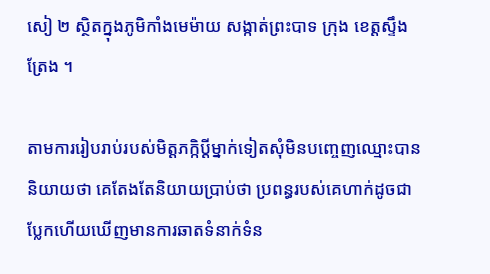សៀ ២ ស្ថិតក្នុងភូមិកាំងមេម៉ាយ សង្កាត់ព្រះបាទ ក្រុង ខេត្តស្ទឹងត្រែង ។

តាមការរៀបរាប់របស់មិត្តភក្កិប្ដីម្នាក់ទៀតសុំមិនបញ្ចេញឈ្មោះបាននិយាយថា គេតែងតែនិយាយប្រាប់ថា ប្រពន្ធរបស់គេហាក់ដូចជាប្លែកហើយឃើញមានការឆាតទំនាក់ទំន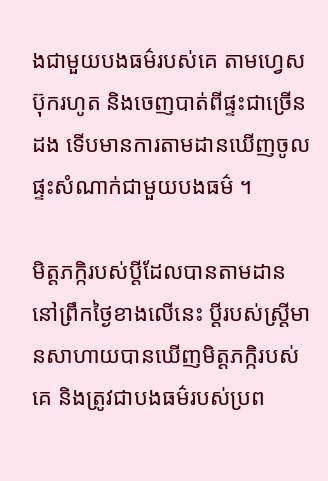ងជាមួយបងធម៌របស់គេ តាមហ្វេសប៊ុករហូត និងចេញបាត់ពីផ្ទះជាច្រើនដង ទើបមានការតាមដានឃើញចូលផ្ទះសំណាក់ជាមួយបងធម៌ ។

មិត្តភក្កិរបស់ប្តីដែលបានតាមដាននៅព្រឹកថ្ងៃខាងលើនេះ ប្ដីរបស់ស្ត្រីមានសាហាយបានឃើញមិត្តភក្កិរបស់គេ និងត្រូវជាបងធម៌របស់ប្រព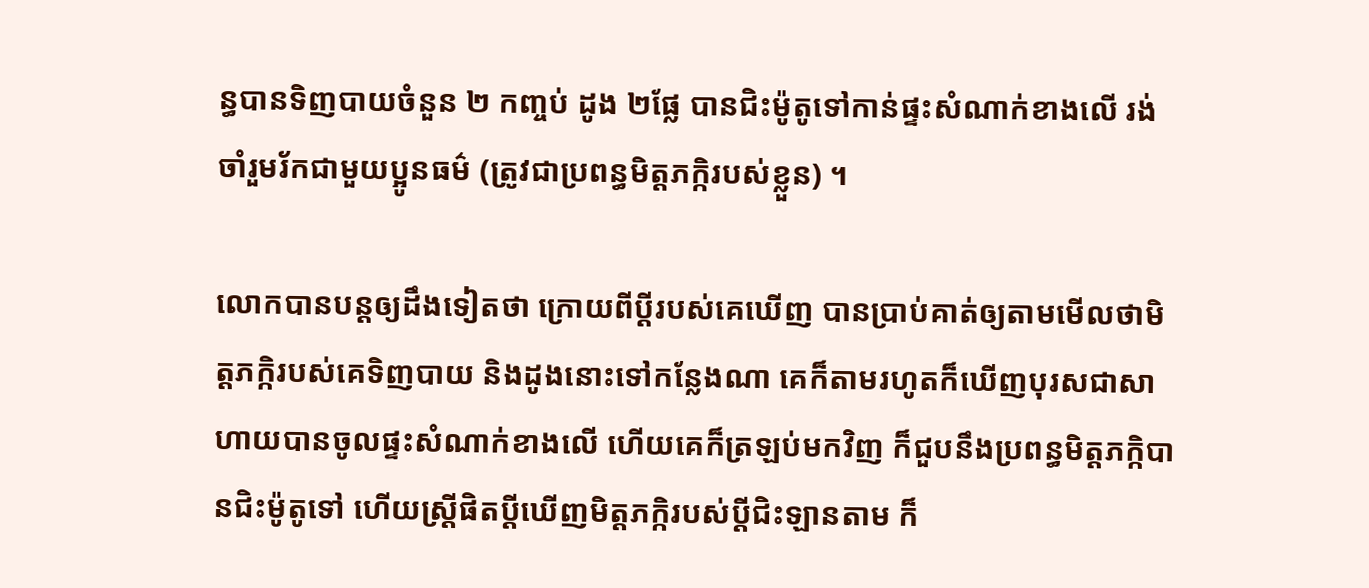ន្ធបានទិញបាយចំនួន ២ កញ្ចប់ ដូង ២ផ្លែ បានជិះម៉ូតូទៅកាន់ផ្ទះសំណាក់ខាងលើ រង់ចាំរួមរ័កជាមួយប្អូនធម៌ (ត្រូវជាប្រពន្ធមិត្តភក្កិរបស់ខ្លួន) ។

លោកបានបន្តឲ្យដឹងទៀតថា ក្រោយពីប្ដីរបស់គេឃើញ បានប្រាប់គាត់ឲ្យតាមមើលថាមិត្តភក្កិរបស់គេទិញបាយ និងដូងនោះទៅកន្លែងណា គេក៏តាមរហូតក៏ឃើញបុរសជាសាហាយបានចូលផ្ទះសំណាក់ខាងលើ ហើយគេក៏ត្រឡប់មកវិញ ក៏ជួបនឹងប្រពន្ធមិត្តភក្កិបានជិះម៉ូតូទៅ ហើយស្ត្រីផិតប្ដីឃើញមិត្តភក្កិរបស់ប្តីជិះឡានតាម ក៏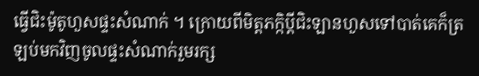ធ្វើជិះម៉ូតូហួសផ្ទះសំណាក់ ។ ក្រោយពីមិត្តភក្កិប្ដីជិះឡានហួសទៅបាត់គេក៏ត្រឡប់មកវិញចូលផ្ទះសំណាក់រួមរក្ស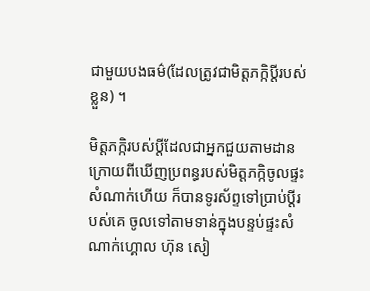ជាមួយបងធម៌(ដែលត្រូវជាមិត្តភក្កិប្ដីរបស់ខ្លួន) ។

មិត្តភក្កិរបស់ប្ដីដែលជាអ្នកជួយតាមដានក្រោយពីឃើញប្រពន្ធរបស់មិត្តភក្កិចូលផ្ទះសំណាក់ហើយ ក៏បានទូរស័ព្ទទៅប្រាប់ប្ដីរបស់គេ ចូលទៅតាមទាន់ក្នុងបន្ទប់ផ្ទះសំណាក់ហ្គោល ហ៊ុន សៀ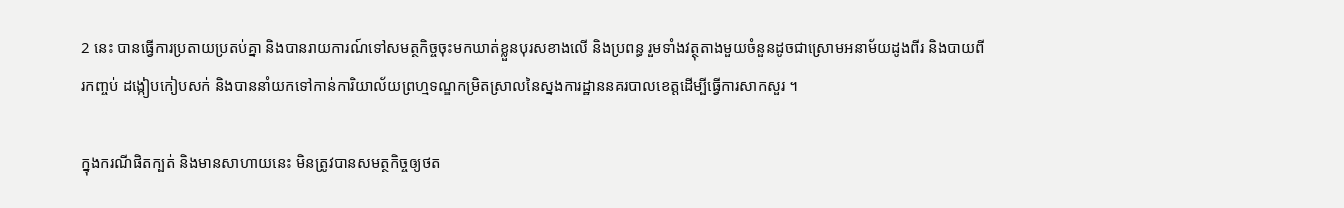2 នេះ បានធ្វើការប្រតាយប្រតប់គ្នា និងបានរាយការណ៍ទៅសមត្ថកិច្ចចុះមកឃាត់ខ្លួនបុរសខាងលើ និងប្រពន្ធ រួមទាំងវត្ថុតាងមួយចំនួនដូចជាស្រោមអនាម័យដូងពីរ និងបាយពីរកញ្ចប់ ដង្កៀបកៀបសក់ និងបាននាំយកទៅកាន់ការិយាល័យព្រហ្មទណ្ឌកម្រិតស្រាលនៃស្នងការដ្ឋាននគរបាលខេត្តដើម្បីធ្វើការសាកសួរ ។

ក្នុងករណីផិតក្បត់ និងមានសាហាយនេះ មិនត្រូវបានសមត្ថកិច្ចឲ្យថត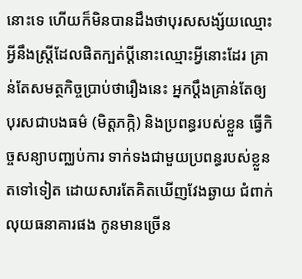នោះទេ ហើយក៏មិនបានដឹងថាបុរសសង្ស័យឈ្មោះអ្វីនឹងស្ត្រីដែលផិតក្បត់ប្ដីនោះឈ្មោះអ្វីនោះដែរ គ្រាន់តែសមត្ថកិច្ចប្រាប់ថារឿងនេះ អ្នកប្ដឹងគ្រាន់តែឲ្យបុរសជាបងធម៌ (មិត្តភក្កិ) និងប្រពន្ធរបស់ខ្លួន ធ្វើកិច្ចសន្យាបញ្ឈប់ការ ទាក់ទងជាមួយប្រពន្ធរបស់ខ្លួនតទៅទៀត ដោយសារតែគិតឃើញវែងឆ្ងាយ ជំពាក់លុយធនាគារផង កូនមានច្រើន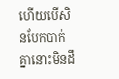ហើយបើសិនបែកបាក់គ្នានោះមិនដឹ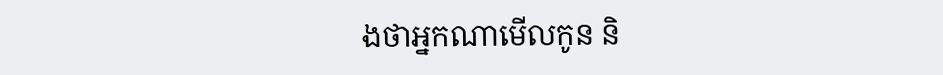ងថាអ្នកណាមើលកូន និ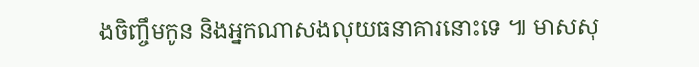ងចិញ្ចឹមកូន និងអ្នកណាសងលុយធនាគារនោះទេ ៕ មាសសុ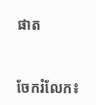ផាត


ចែករំលែក៖